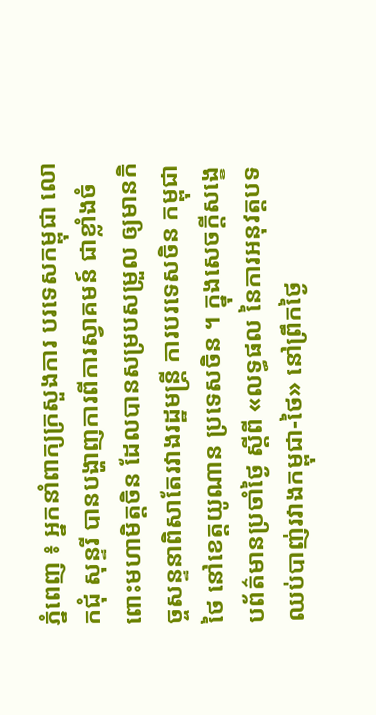ភ្នំពេញ ៖ អ្នកនាំពាក្យក្រសួងការ បរទេសកម្ពុជា លោកជុំ សុន្ទរី បានបង្ហាញការពីការស្វាគមន៍ ជាខ្លាំងចំពោះមហាមិត្តចិន ដែលបានសម្របសម្រួល ឲ្យមានកិច្ចសន្ទនាពិសាតែរវាងរដ្ឋមន្ត្រី ការបរទេសចិន កម្ពុជា ថៃ នៅខេត្តយូណាន ប្រទេសចិន ។ ក្នុងសេចក្តីសង្ខេបព័ត៌មានប្រចាំថ្ងៃ ស្តីពី «លទ្ធផល នៃការអនុវត្តបទឈប់បាញ់រវាងកម្ពុជា-ថៃ» នៅព្រឹកថ្ងៃ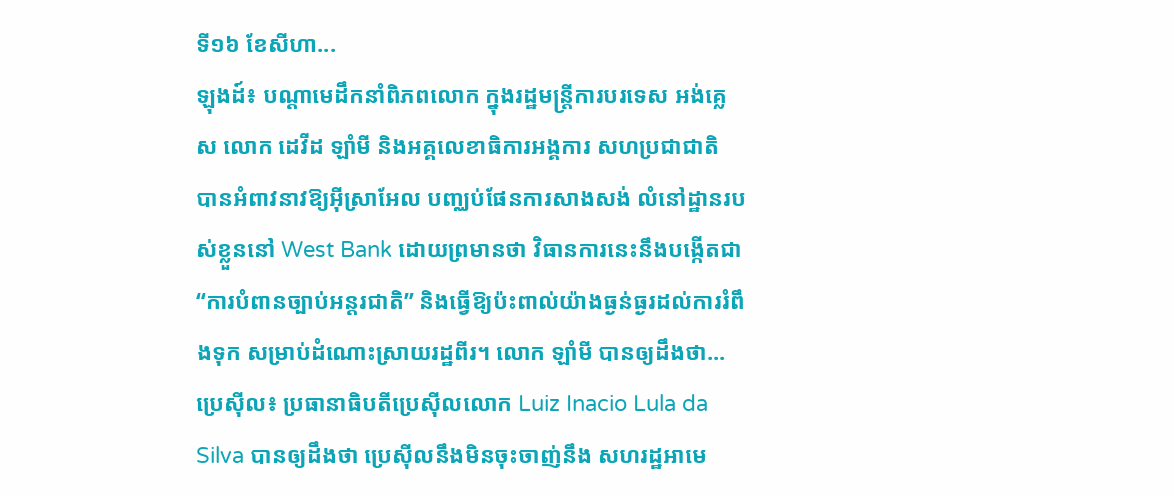ទី១៦ ខែសីហា...
ឡុងដ៍៖ បណ្ដាមេដឹកនាំពិភពលោក ក្នុងរដ្ឋមន្ត្រីការបរទេស អង់គ្លេស លោក ដេវីដ ឡាំមី និងអគ្គលេខាធិការអង្គការ សហប្រជាជាតិ បានអំពាវនាវឱ្យអ៊ីស្រាអែល បញ្ឈប់ផែនការសាងសង់ លំនៅដ្ឋានរបស់ខ្លួននៅ West Bank ដោយព្រមានថា វិធានការនេះនឹងបង្កើតជា “ការបំពានច្បាប់អន្តរជាតិ” និងធ្វើឱ្យប៉ះពាល់យ៉ាងធ្ងន់ធ្ងរដល់ការរំពឹងទុក សម្រាប់ដំណោះស្រាយរដ្ឋពីរ។ លោក ឡាំមី បានឲ្យដឹងថា...
ប្រេស៊ីល៖ ប្រធានាធិបតីប្រេស៊ីលលោក Luiz Inacio Lula da Silva បានឲ្យដឹងថា ប្រេស៊ីលនឹងមិនចុះចាញ់នឹង សហរដ្ឋអាមេ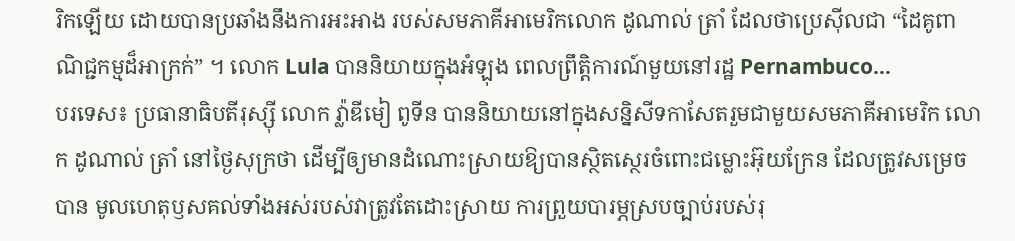រិកឡើយ ដោយបានប្រឆាំងនឹងការអះអាង របស់សមភាគីអាមេរិកលោក ដូណាល់ ត្រាំ ដែលថាប្រេស៊ីលជា “ដៃគូពាណិជ្ជកម្មដ៏អាក្រក់” ។ លោក Lula បាននិយាយក្នុងអំឡុង ពេលព្រឹត្តិការណ៍មួយនៅរដ្ឋ Pernambuco...
បរទេស៖ ប្រធានាធិបតីរុស្ស៊ី លោក វ្ល៉ាឌីមៀ ពូទីន បាននិយាយនៅក្នុងសន្និសីទកាសែតរួមជាមួយសមភាគីអាមេរិក លោក ដូណាល់ ត្រាំ នៅថ្ងៃសុក្រថា ដើម្បីឲ្យមានដំណោះស្រាយឱ្យបានស្ថិតស្ថេរចំពោះជម្លោះអ៊ុយក្រែន ដែលត្រូវសម្រេចបាន មូលហេតុឫសគល់ទាំងអស់របស់វាត្រូវតែដោះស្រាយ ការព្រួយបារម្ភស្របច្បាប់របស់រុ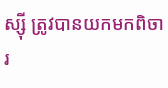ស្ស៊ី ត្រូវបានយកមកពិចារ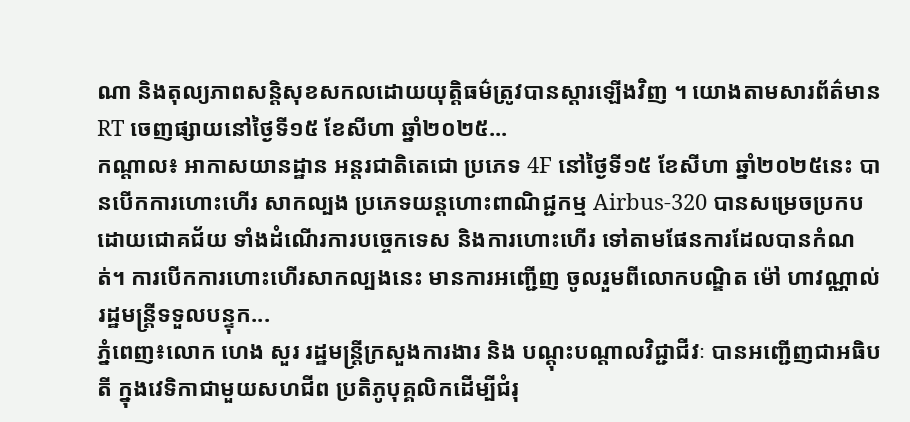ណា និងតុល្យភាពសន្តិសុខសកលដោយយុត្តិធម៌ត្រូវបានស្ដារឡើងវិញ ។ យោងតាមសារព័ត៌មាន RT ចេញផ្សាយនៅថ្ងៃទី១៥ ខែសីហា ឆ្នាំ២០២៥...
កណ្តាល៖ អាកាសយានដ្ឋាន អន្តរជាតិតេជោ ប្រភេទ 4F នៅថ្ងៃទី១៥ ខែសីហា ឆ្នាំ២០២៥នេះ បានបើកការហោះហើរ សាកល្បង ប្រភេទយន្ដហោះពាណិជ្ជកម្ម Airbus-320 បានសម្រេចប្រកបដោយជោគជ័យ ទាំងដំណើរការបច្ចេកទេស និងការហោះហើរ ទៅតាមផែនការដែលបានកំណត់។ ការបើកការហោះហើរសាកល្បងនេះ មានការអញ្ជើញ ចូលរួមពីលោកបណ្ឌិត ម៉ៅ ហាវណ្ណាល់ រដ្ឋមន្ត្រីទទួលបន្ទុក...
ភ្នំពេញ៖លោក ហេង សួរ រដ្ឋមន្រ្តីក្រសួងការងារ និង បណ្ដុះបណ្ដាលវិជ្ជាជីវៈ បានអញ្ជើញជាអធិបតី ក្នុងវេទិកាជាមួយសហជីព ប្រតិភូបុគ្គលិកដើម្បីជំរុ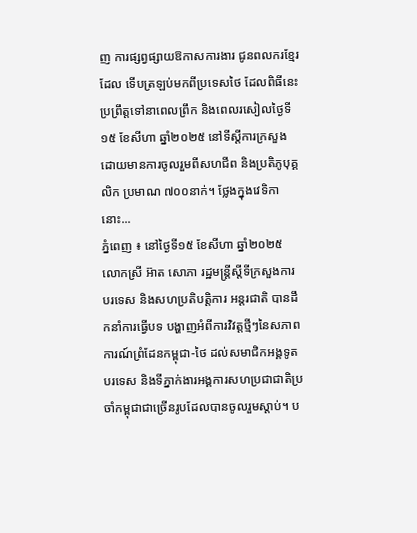ញ ការផ្សព្វផ្សាយឱកាសការងារ ជូនពលករខ្មែរដែល ទើបត្រឡប់មកពីប្រទេសថៃ ដែលពិធីនេះប្រព្រឹត្តទៅនាពេលព្រឹក និងពេលរសៀលថ្ងៃទី១៥ ខែសីហា ឆ្នាំ២០២៥ នៅទីស្តីការក្រសួង ដោយមានការចូលរួមពីសហជីព និងប្រតិភូបុគ្គលិក ប្រមាណ ៧០០នាក់។ ថ្លែងក្នុងវេទិកានោះ...
ភ្នំពេញ ៖ នៅថ្ងៃទី១៥ ខែសីហា ឆ្នាំ២០២៥ លោកស្រី អ៊ាត សោភា រដ្ឋមន្ត្រីស្តីទីក្រសួងការបរទេស និងសហប្រតិបត្តិការ អន្តរជាតិ បានដឹកនាំការធ្វើបទ បង្ហាញអំពីការវិវត្តថ្មីៗនៃសភាពការណ៍ព្រំដែនកម្ពុជា-ថៃ ដល់សមាជិកអង្គទូតបរទេស និងទីភ្នាក់ងារអង្គការសហប្រជាជាតិប្រចាំកម្ពុជាជាច្រើនរូបដែលបានចូលរួមស្តាប់។ ប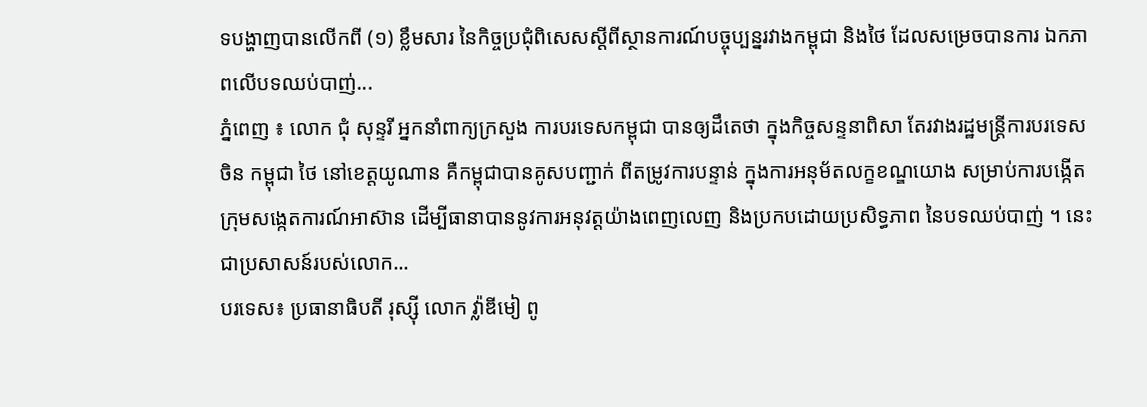ទបង្ហាញបានលើកពី (១) ខ្លឹមសារ នៃកិច្ចប្រជុំពិសេសស្តីពីស្ថានការណ៍បច្ចុប្បន្នរវាងកម្ពុជា និងថៃ ដែលសម្រេចបានការ ឯកភាពលើបទឈប់បាញ់...
ភ្នំពេញ ៖ លោក ជុំ សុន្ទរី អ្នកនាំពាក្យក្រសួង ការបរទេសកម្ពុជា បានឲ្យដឹតេថា ក្នុងកិច្ចសន្ទនាពិសា តែរវាងរដ្ឋមន្ត្រីការបរទេសចិន កម្ពុជា ថៃ នៅខេត្តយូណាន គឺកម្ពុជាបានគូសបញ្ជាក់ ពីតម្រូវការបន្ទាន់ ក្នុងការអនុម័តលក្ខខណ្ឌយោង សម្រាប់ការបង្កើតក្រុមសង្កេតការណ៍អាស៊ាន ដើម្បីធានាបាននូវការអនុវត្តយ៉ាងពេញលេញ និងប្រកបដោយប្រសិទ្ធភាព នៃបទឈប់បាញ់ ។ នេះជាប្រសាសន៍របស់លោក...
បរទេស៖ ប្រធានាធិបតី រុស្ស៊ី លោក វ្ល៉ាឌីមៀ ពូ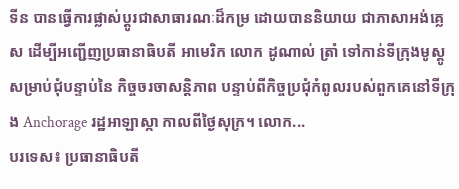ទីន បានធ្វើការផ្លាស់ប្តូរជាសាធារណៈដ៏កម្រ ដោយបាននិយាយ ជាភាសាអង់គ្លេស ដើម្បីអញ្ជើញប្រធានាធិបតី អាមេរិក លោក ដូណាល់ ត្រាំ ទៅកាន់ទីក្រុងមូស្គូ សម្រាប់ជុំបន្ទាប់នៃ កិច្ចចរចាសន្តិភាព បន្ទាប់ពីកិច្ចប្រជុំកំពូលរបស់ពួកគេនៅទីក្រុង Anchorage រដ្ឋអាឡាស្កា កាលពីថ្ងៃសុក្រ។ លោក...
បរទេស៖ ប្រធានាធិបតី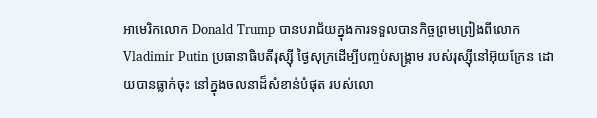អាមេរិកលោក Donald Trump បានបរាជ័យក្នុងការទទួលបានកិច្ចព្រមព្រៀងពីលោក Vladimir Putin ប្រធានាធិបតីរុស្ស៊ី ថ្ងៃសុក្រដើម្បីបញ្ចប់សង្រ្គាម របស់រុស្ស៊ីនៅអ៊ុយក្រែន ដោយបានធ្លាក់ចុះ នៅក្នុងចលនាដ៏សំខាន់បំផុត របស់លោ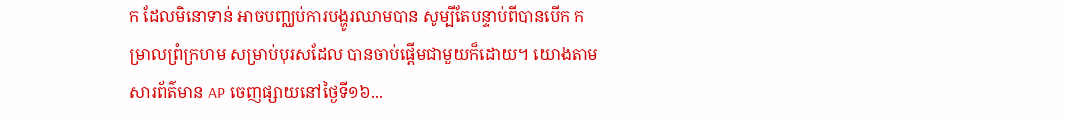ក ដែលមិនោទាន់ អាចបញ្ឈប់ការបង្ហូរឈាមបាន សូម្បីតែបន្ទាប់ពីបានបើក កម្រាលព្រំក្រហម សម្រាប់បុរសដែល បានចាប់ផ្តើមជាមួយក៏ដោយ។ យោងតាមសារព័ត៌មាន AP ចេញផ្សាយនៅថ្ងៃទី១៦...